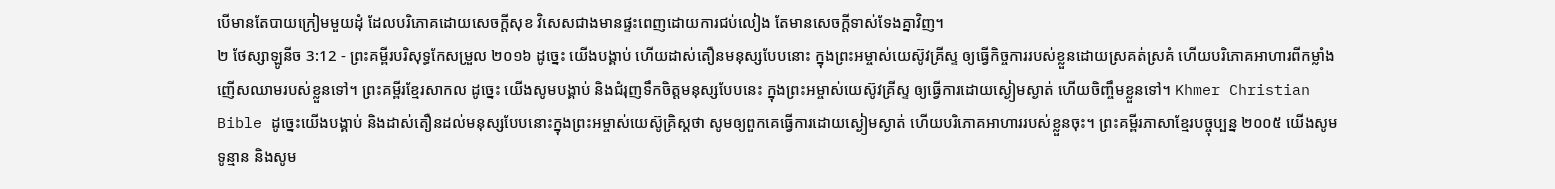បើមានតែបាយក្រៀមមួយដុំ ដែលបរិភោគដោយសេចក្ដីសុខ វិសេសជាងមានផ្ទះពេញដោយការជប់លៀង តែមានសេចក្ដីទាស់ទែងគ្នាវិញ។
២ ថែស្សាឡូនីច 3:12 - ព្រះគម្ពីរបរិសុទ្ធកែសម្រួល ២០១៦ ដូច្នេះ យើងបង្គាប់ ហើយដាស់តឿនមនុស្សបែបនោះ ក្នុងព្រះអម្ចាស់យេស៊ូវគ្រីស្ទ ឲ្យធ្វើកិច្ចការរបស់ខ្លួនដោយស្រគត់ស្រគំ ហើយបរិភោគអាហារពីកម្លាំងញើសឈាមរបស់ខ្លួនទៅ។ ព្រះគម្ពីរខ្មែរសាកល ដូច្នេះ យើងសូមបង្គាប់ និងជំរុញទឹកចិត្តមនុស្សបែបនេះ ក្នុងព្រះអម្ចាស់យេស៊ូវគ្រីស្ទ ឲ្យធ្វើការដោយស្ងៀមស្ងាត់ ហើយចិញ្ចឹមខ្លួនទៅ។ Khmer Christian Bible ដូច្នេះយើងបង្គាប់ និងដាស់តឿនដល់មនុស្សបែបនោះក្នុងព្រះអម្ចាស់យេស៊ូគ្រិស្ដថា សូមឲ្យពួកគេធ្វើការដោយស្ងៀមស្ងាត់ ហើយបរិភោគអាហាររបស់ខ្លួនចុះ។ ព្រះគម្ពីរភាសាខ្មែរបច្ចុប្បន្ន ២០០៥ យើងសូមទូន្មាន និងសូម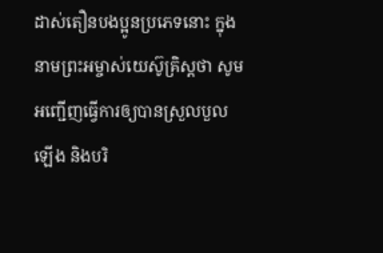ដាស់តឿនបងប្អូនប្រភេទនោះ ក្នុងនាមព្រះអម្ចាស់យេស៊ូគ្រិស្តថា សូមអញ្ជើញធ្វើការឲ្យបានស្រួលបួលឡើង និងបរិ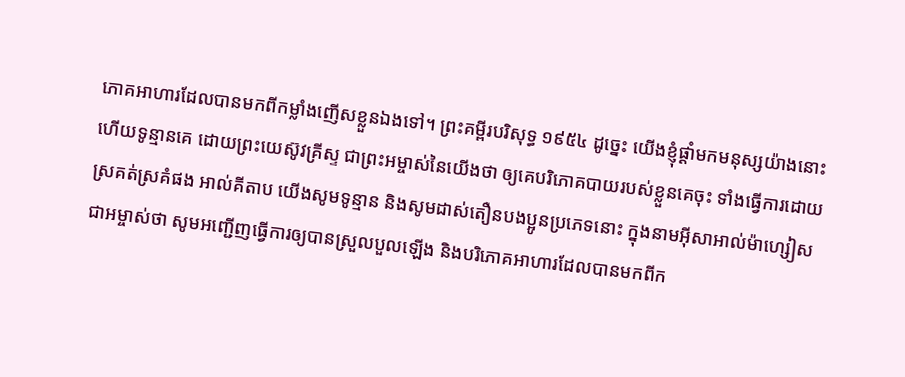ភោគអាហារដែលបានមកពីកម្លាំងញើសខ្លួនឯងទៅ។ ព្រះគម្ពីរបរិសុទ្ធ ១៩៥៤ ដូច្នេះ យើងខ្ញុំផ្តាំមកមនុស្សយ៉ាងនោះ ហើយទូន្មានគេ ដោយព្រះយេស៊ូវគ្រីស្ទ ជាព្រះអម្ចាស់នៃយើងថា ឲ្យគេបរិភោគបាយរបស់ខ្លួនគេចុះ ទាំងធ្វើការដោយស្រគត់ស្រគំផង អាល់គីតាប យើងសូមទូន្មាន និងសូមដាស់តឿនបងប្អូនប្រភេទនោះ ក្នុងនាមអ៊ីសាអាល់ម៉ាហ្សៀសជាអម្ចាស់ថា សូមអញ្ជើញធ្វើការឲ្យបានស្រួលបួលឡើង និងបរិភោគអាហារដែលបានមកពីក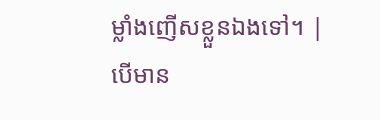ម្លាំងញើសខ្លួនឯងទៅ។ |
បើមាន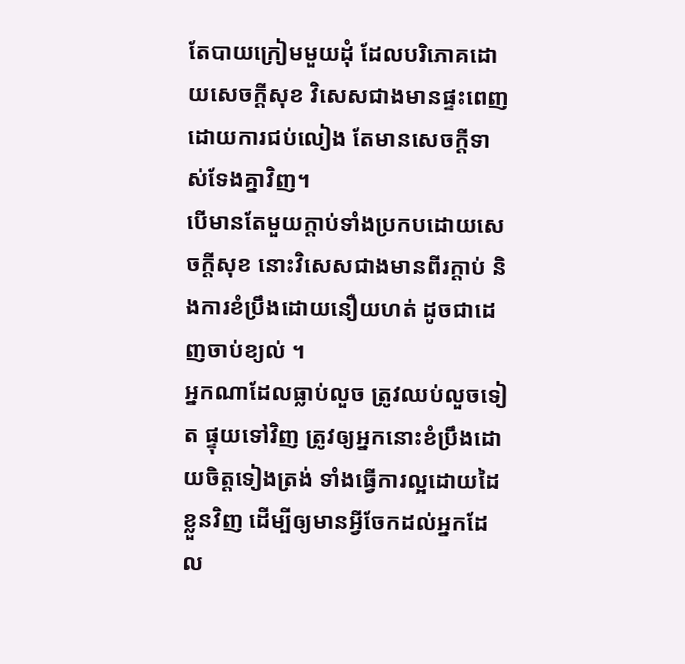តែបាយក្រៀមមួយដុំ ដែលបរិភោគដោយសេចក្ដីសុខ វិសេសជាងមានផ្ទះពេញដោយការជប់លៀង តែមានសេចក្ដីទាស់ទែងគ្នាវិញ។
បើមានតែមួយក្តាប់ទាំងប្រកបដោយសេចក្ដីសុខ នោះវិសេសជាងមានពីរក្តាប់ និងការខំប្រឹងដោយនឿយហត់ ដូចជាដេញចាប់ខ្យល់ ។
អ្នកណាដែលធ្លាប់លួច ត្រូវឈប់លួចទៀត ផ្ទុយទៅវិញ ត្រូវឲ្យអ្នកនោះខំប្រឹងដោយចិត្តទៀងត្រង់ ទាំងធ្វើការល្អដោយដៃខ្លួនវិញ ដើម្បីឲ្យមានអ្វីចែកដល់អ្នកដែល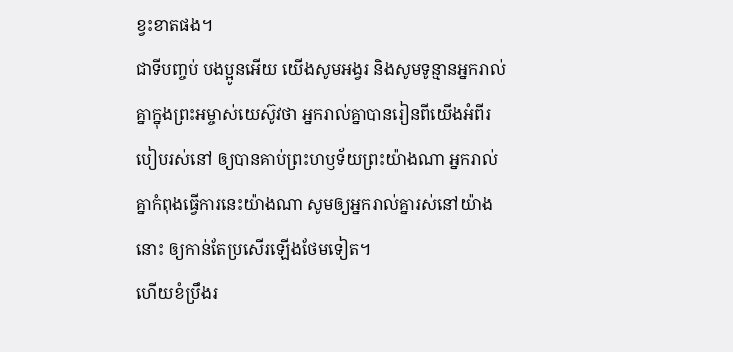ខ្វះខាតផង។
ជាទីបញ្ចប់ បងប្អូនអើយ យើងសូមអង្វរ និងសូមទូន្មានអ្នករាល់គ្នាក្នុងព្រះអម្ចាស់យេស៊ូវថា អ្នករាល់គ្នាបានរៀនពីយើងអំពីរបៀបរស់នៅ ឲ្យបានគាប់ព្រះហឫទ័យព្រះយ៉ាងណា អ្នករាល់គ្នាកំពុងធ្វើការនេះយ៉ាងណា សូមឲ្យអ្នករាល់គ្នារស់នៅយ៉ាងនោះ ឲ្យកាន់តែប្រសើរឡើងថែមទៀត។
ហើយខំប្រឹងរ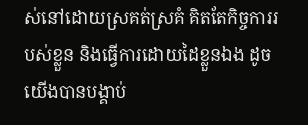ស់នៅដោយស្រគត់ស្រគំ គិតតែកិច្ចការរបស់ខ្លួន និងធ្វើការដោយដៃខ្លួនឯង ដូចយើងបានបង្គាប់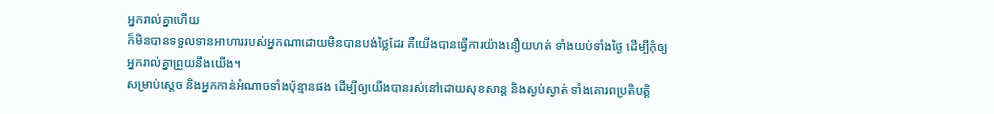អ្នករាល់គ្នាហើយ
ក៏មិនបានទទួលទានអាហាររបស់អ្នកណាដោយមិនបានបង់ថ្លៃដែរ គឺយើងបានធ្វើការយ៉ាងនឿយហត់ ទាំងយប់ទាំងថ្ងៃ ដើម្បីកុំឲ្យអ្នករាល់គ្នាព្រួយនឹងយើង។
សម្រាប់ស្តេច និងអ្នកកាន់អំណាចទាំងប៉ុន្មានផង ដើម្បីឲ្យយើងបានរស់នៅដោយសុខសាន្ត និងស្ងប់ស្ងាត់ ទាំងគោរពប្រតិបត្តិ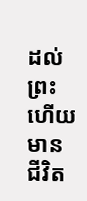ដល់ព្រះ ហើយមានជីវិត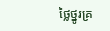ថ្លៃថ្នូរគ្រ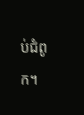ប់ជំពូក។